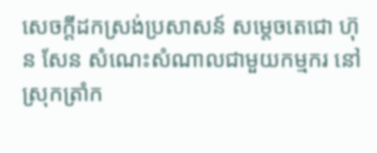សេចក្ដីដកស្រង់ប្រសាសន៍ សម្ដេចតេជោ ហ៊ុន សែន សំណេះសំណាលជាមួយកម្មករ នៅស្រុកត្រាំក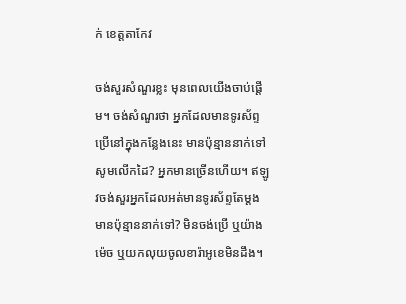ក់ ខេត្តតាកែវ

ចង់សួរសំណួរខ្លះ មុនពេលយើងចាប់ផ្ដើម។ ចង់សំណួរថា អ្នកដែលមានទូរស័ព្ទប្រើនៅក្នុងកន្លែងនេះ មានប៉ុន្មាននាក់ទៅ សូមលើកដៃ? អ្នកមានច្រើនហើយ។ ឥឡូវចង់សួរអ្នកដែលអត់មានទូរស័ព្ទតែម្ដង មានប៉ុន្មាននាក់ទៅ? មិនចង់ប្រើ ឬយ៉ាងម៉េច ឬយកលុយចូលខារ៉ាអូខេមិនដឹង។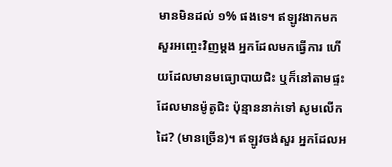មានមិនដល់ ១% ផងទេ។ ឥឡូវងាកមកសួរអញ្ចេះវិញម្ដង អ្នកដែលមកធ្វើការ ហើយដែលមានមធ្យោបាយជិះ ឬក៏នៅតាមផ្ទះដែលមានម៉ូតូជិះ ប៉ុន្មាននាក់ទៅ សូមលើកដៃ? (មានច្រើន)។ ឥឡូវចង់សួរ អ្នកដែលអ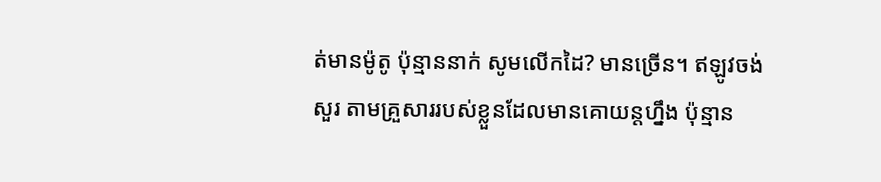ត់មានម៉ូតូ ប៉ុន្មាននាក់ សូមលើកដៃ? មានច្រើន។ ឥឡូវចង់សួរ តាមគ្រួសាររបស់ខ្លួនដែលមានគោយន្តហ្នឹង ប៉ុន្មាន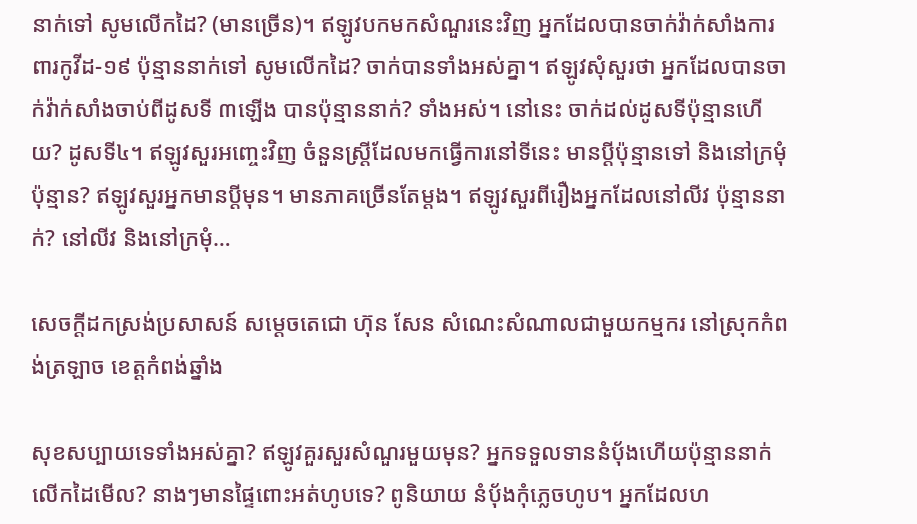នាក់ទៅ សូមលើកដៃ? (មានច្រើន)។ ឥឡូវបកមកសំណួរនេះវិញ អ្នកដែលបានចាក់វ៉ាក់សាំងការពារកូវីដ-១៩ ប៉ុន្មាននាក់ទៅ សូមលើកដៃ? ចាក់បានទាំងអស់គ្នា។ ឥឡូវសុំសួរថា អ្នកដែលបានចាក់វ៉ាក់សាំងចាប់ពីដូសទី ៣ឡើង បានប៉ុន្មាននាក់? ទាំងអស់។ នៅនេះ ចាក់ដល់ដូសទីប៉ុន្មានហើយ? ដូសទី៤។ ឥឡូវសួរអញ្ចេះវិញ ចំនួនស្រ្ដីដែលមកធ្វើការនៅទីនេះ មានប្ដីប៉ុន្មានទៅ និងនៅក្រមុំប៉ុន្មាន? ឥឡូវសួរអ្នកមានប្ដីមុន។ មានភាគច្រើនតែម្ដង។ ឥឡូវសួរពីរឿងអ្នកដែលនៅលីវ ប៉ុន្មាននាក់? នៅលីវ និងនៅក្រមុំ…

សេចក្ដីដកស្រង់ប្រសាសន៍ សម្ដេចតេជោ ហ៊ុន សែន សំណេះសំណាលជាមួយកម្មករ នៅស្រុកកំពង់ត្រឡាច ខេត្តកំពង់ឆ្នាំង

សុខសប្បាយទេទាំងអស់គ្នា? ឥឡូវគួរសួរសំណួរមួយមុន? អ្នកទទួលទាននំប៉័ងហើយប៉ុន្មាននាក់លើកដៃមើល? នាងៗមានផ្ទៃពោះអត់ហូបទេ? ពូនិយាយ នំប៉័ងកុំភ្លេចហូប។ អ្នកដែលហ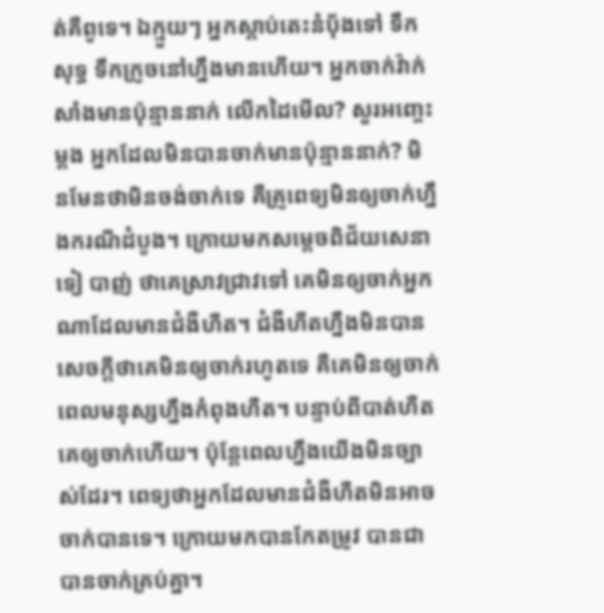ត់គឺពូទេ។ ឯក្មួយៗ អ្នកស្ដាប់តេះនំប៉័ងទៅ ទឹកសុទ្ធ ទឹកក្រូចនៅហ្នឹងមានហើយ។ អ្នកចាក់វ៉ាក់សាំងមានប៉ុន្មាននាក់ លើកដៃមើល? សួរអញ្ចេះម្ដង អ្នកដែលមិនបានចាក់មានប៉ុន្មាននាក់? មិនមែនថាមិនចង់ចាក់ទេ គឺគ្រូពេទ្យមិនឲ្យចាក់ហ្នឹងករណីដំបូង។ ក្រោយមកសម្ដេចពិជ័យសេនា ទៀ បាញ់ ថាគេស្រាវជ្រាវទៅ គេមិនឲ្យចាក់អ្នកណាដែលមានជំងឺហឺត។ ជំងឺហឺតហ្នឹងមិនបានសេចក្ដីថាគេមិនឲ្យចាក់រហូតទេ គឺគេមិនឲ្យចាក់ពេលមនុស្សហ្នឹងកំពុងហឺត។ បន្ទាប់ពីបាត់ហឺត គេឲ្យចាក់ហើយ។ ប៉ុន្ដែពេលហ្នឹងយើងមិនច្បាស់ដែរ។ ពេទ្យថាអ្នកដែលមានជំងឺហឺតមិនអាចចាក់បានទេ។ ក្រោយមកបានកែតម្រូវ បានជាបានចាក់គ្រប់គ្នា។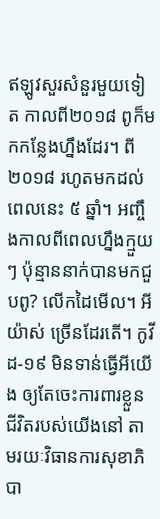ឥឡូវសួរសំនួរមួយទៀត កាលពី២០១៨ ពូក៏មកកន្លែងហ្នឹងដែរ។ ពី ២០១៨ រហូតមកដល់ពេលនេះ ៥ ឆ្នាំ។ អញ្ចឹងកាលពីពេលហ្នឹងក្មួយៗ ប៉ុន្មាននាក់បានមកជួបពូ? លើកដៃមើល។ អីយ៉ាស់ ច្រើនដែរតើ។ កូវីដ-១៩ មិនទាន់ធ្វើអីយើង ឲ្យតែចេះការពារខ្លួនជីវិតរបស់យើងនៅ តាមរយៈវិធានការសុខាភិបា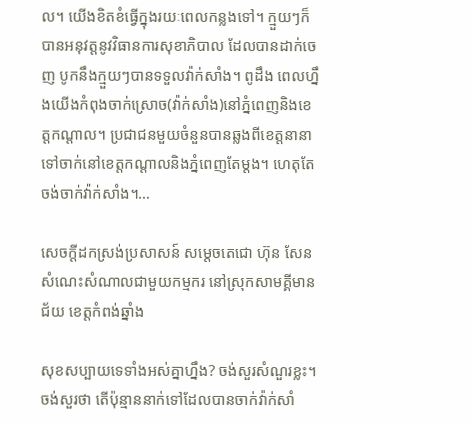ល។ យើងខិតខំធ្វើក្នុងរយៈពេលកន្លងទៅ។ ក្មួយៗក៏បានអនុវត្ដនូវវិធានការសុខាភិបាល ដែលបានដាក់ចេញ បូកនឹងក្មួយៗបានទទួលវ៉ាក់សាំង។ ពូដឹង ពេលហ្នឹងយើងកំពុងចាក់ស្រោច(វ៉ាក់សាំង)នៅភ្នំពេញនិងខេត្តកណ្ដាល។ ប្រជាជនមួយចំនួនបានឆ្លងពីខេត្តនានាទៅចាក់នៅខេត្តកណ្ដាលនិងភ្នំពេញតែម្ដង។ ហេតុតែចង់ចាក់វ៉ាក់សាំង។…

សេចក្ដីដកស្រង់ប្រសាសន៍ សម្ដេចតេជោ ហ៊ុន សែន សំណេះសំណាលជាមួយកម្មករ នៅស្រុកសាមគ្គីមានជ័យ ខេត្តកំពង់ឆ្នាំង

សុខសប្បាយទេទាំងអស់គ្នាហ្នឹង? ចង់សួរសំណួរខ្លះ។ ចង់សួរថា តើប៉ុន្មាននាក់ទៅដែលបានចាក់វ៉ាក់សាំ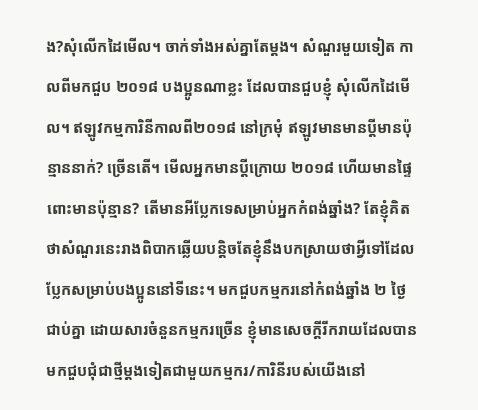ង?សុំលើកដៃមើល។ ចាក់ទាំងអស់គ្នាតែម្ដង។ សំណួរមួយទៀត កាលពីមកជួប ២០១៨ បងប្អូនណាខ្លះ ដែលបានជួបខ្ញុំ សុំលើកដៃមើល។ ឥឡូវកម្មការិនីកាលពី២០១៨ នៅក្រមុំ ឥឡូវមានមានប្ដីមានប៉ុន្មាននាក់? ច្រើនតើ។ មើលអ្នកមានប្ដីក្រោយ ២០១៨ ហើយមានផ្ទៃពោះមានប៉ុន្មាន? តើមានអីប្លែកទេសម្រាប់អ្នកកំពង់ឆ្នាំង? តែខ្ញុំគិតថាសំណួរនេះរាងពិបាកឆ្លើយបន្ដិចតែខ្ញុំនឹងបកស្រាយថាអ្វីទៅដែលប្លែកសម្រាប់បងប្អូននៅទីនេះ។ មកជួបកម្មករនៅកំពង់ឆ្នាំង ២ ថ្ងៃជាប់គ្នា ដោយសារចំនួនកម្មករច្រើន ខ្ញុំមានសេចក្ដីរីករាយដែលបានមកជួបជុំជាថ្មីម្ដងទៀតជាមួយកម្មករ/ការិនីរបស់យើងនៅ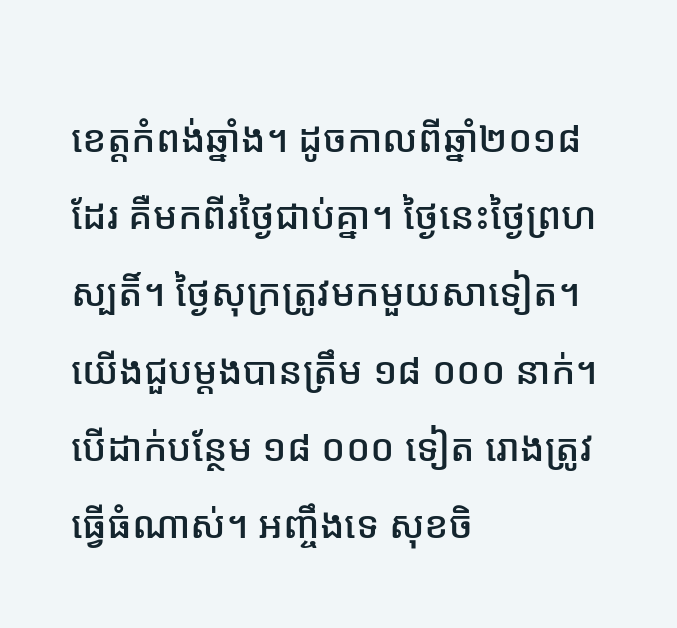ខេត្តកំពង់ឆ្នាំង។ ដូចកាលពីឆ្នាំ២០១៨ ដែរ គឺមកពីរថ្ងៃជាប់គ្នា។ ថ្ងៃនេះថ្ងៃព្រហស្បតិ៍។ ថ្ងៃសុក្រត្រូវមកមួយសាទៀត។ យើងជួបម្តងបានត្រឹម ១៨ ០០០ នាក់។ បើដាក់បន្ថែម ១៨ ០០០ ទៀត រោងត្រូវធ្វើធំណាស់។ អញ្ចឹងទេ សុខចិ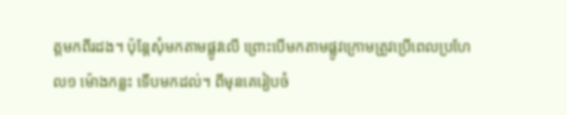ត្តមកពីរដង។ ប៉ុន្ដែសុំមកតាមផ្លូវលើ ព្រោះបើមកតាមផ្លូវក្រោមត្រូវប្រើពេលប្រហែល១ ម៉ោងកន្លះ ទើបមកដល់។ ពីមុនគេរៀបចំ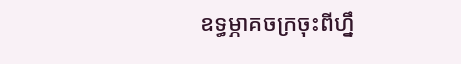ឧទ្ធម្ភាគចក្រចុះពីហ្នឹ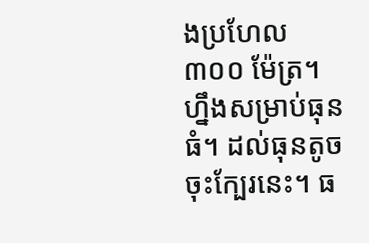ងប្រហែល ៣០០ ម៉ែត្រ។ ហ្នឹងសម្រាប់ធុនធំ។ ដល់ធុនតូចចុះក្បែរនេះ។ ធ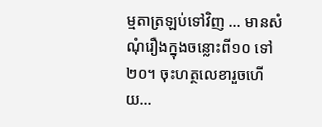ម្មតាត្រឡប់ទៅវិញ … មានសំណុំរឿងក្នុងចន្លោះពី១០ ទៅ២០។ ចុះហត្ថលេខារួចហើយ…